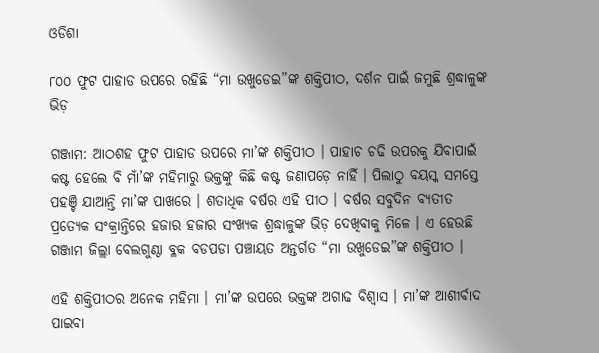ଓଡିଶା

୮୦୦ ଫୁଟ ପାହାଡ ଉପରେ ରହିଛି “ମା ଉଖୁଡେଇ”ଙ୍କ ଶକ୍ତିପୀଠ, ଦର୍ଶନ ପାଇଁ ଜମୁଛି ଶ୍ରଦ୍ଧାଳୁଙ୍କ ଭିଡ଼

ଗଞ୍ଜାମ: ଆଠଶହ ଫୁଟ ପାହାଡ ଉପରେ ମା’ଙ୍କ ଶକ୍ତିପୀଠ । ପାହାଚ ଚଢି ଉପରକୁ ଯିବାପାଇଁ କଷ୍ଟ ହେଲେ ବି ମାଁ’ଙ୍କ ମହିମାରୁ ଭକ୍ତଙ୍କୁ କିଛି କଷ୍ଟ ଜଣାପଡ଼େ ନାହିଁ । ପିଲାଠୁ ବୟସ୍କ ସମସ୍ତେ ପହଞ୍ଚି ଯାଆନ୍ତି ମା’ଙ୍କ ପାଖରେ । ଶତାଧିକ ବର୍ଷର ଏହି ପୀଠ । ବର୍ଷର ସବୁଦିନ ବ୍ୟତୀତ ପ୍ରତ୍ୟେକ ସଂକ୍ରାନ୍ତିରେ ହଜାର ହଜାର ସଂଖ୍ୟକ ଶ୍ରଦ୍ଧାଳୁଙ୍କ ଭିଡ଼ ଦେଖିବାକୁ ମିଳେ । ଏ ହେଉଛି ଗଞ୍ଜାମ ଜିଲ୍ଲା ବେଲଗୁଣ୍ଠା ବ୍ଳକ ବଡପଡା ପଞ୍ଚାୟତ ଅନ୍ତର୍ଗତ “ମା ଉଖୁଡେଇ”ଙ୍କ ଶକ୍ତିପୀଠ ।

ଏହି ଶକ୍ତିପୀଠର ଅନେକ ମହିମା । ମା’ଙ୍କ ଉପରେ ଭକ୍ତଙ୍କ ଅଗାଢ ବିଶ୍ବାସ । ମା’ଙ୍କ ଆଶୀର୍ବାଦ ପାଇବା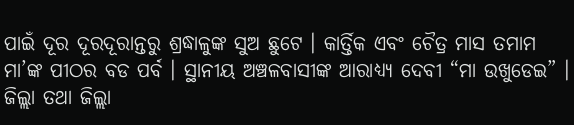ପାଇଁ ଦୂର ଦୂରଦୂରାନ୍ତରୁ ଶ୍ରଦ୍ଧାଳୁଙ୍କ ସୁଅ ଛୁଟେ । କାର୍ତ୍ତିକ ଏବଂ ଚୈତ୍ର ମାସ ତମାମ ମା’ଙ୍କ ପୀଠର ବଡ ପର୍ବ । ସ୍ଥାନୀୟ ଅଞ୍ଚଳବାସୀଙ୍କ ଆରାଧ୍ୟ୍ୟ ଦେବୀ “ମା ଉଖୁଡେଇ” । ଜିଲ୍ଲା ତଥା ଜିଲ୍ଲା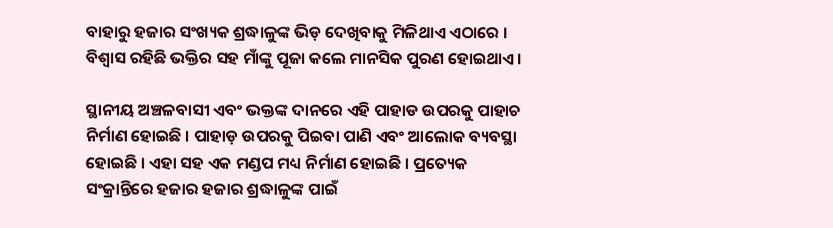ବାହାରୁ ହଜାର ସଂଖ୍ୟକ ଶ୍ରଦ୍ଧାଳୁଙ୍କ ଭିଡ଼ ଦେଖିବାକୁ ମିଳିଥାଏ ଏଠାରେ । ବିଶ୍ବାସ ରହିଛି ଭକ୍ତିର ସହ ମାଁଙ୍କୁ ପୂଜା କଲେ ମାନସିକ ପୁରଣ ହୋଇଥାଏ ।

ସ୍ଥାନୀୟ ଅଞ୍ଚଳବାସୀ ଏବଂ ଭକ୍ତଙ୍କ ଦାନରେ ଏହି ପାହାଡ ଉପରକୁ ପାହାଚ ନିର୍ମାଣ ହୋଇଛି । ପାହାଡ଼ ଉପରକୁ ପିଇବା ପାଣି ଏବଂ ଆଲୋକ ବ୍ୟବସ୍ଥା ହୋଇଛି । ଏହା ସହ ଏକ ମଣ୍ଡପ ମଧ୍ୟ ନିର୍ମାଣ ହୋଇଛି । ପ୍ରତ୍ୟେକ ସଂକ୍ରାନ୍ତିରେ ହଜାର ହଜାର ଶ୍ରଦ୍ଧାଳୁଙ୍କ ପାଇଁ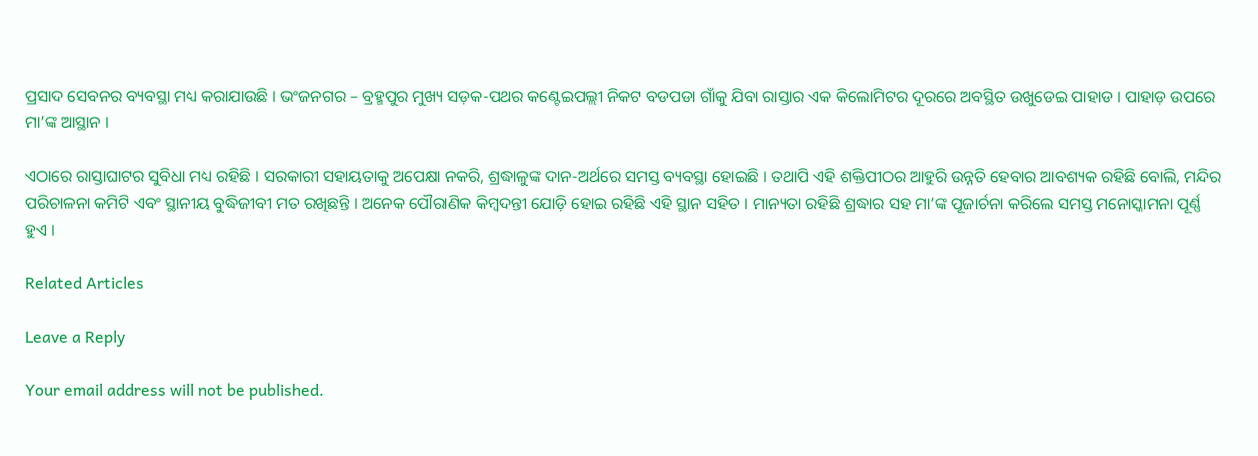ପ୍ରସାଦ ସେବନର ବ୍ୟବସ୍ଥା ମଧ୍ୟ କରାଯାଉଛି । ଭଂଜନଗର – ବ୍ରହ୍ମପୁର ମୁଖ୍ୟ ସଡ଼କ-ପଥର କଣ୍ଟେଇପଲ୍ଲୀ ନିକଟ ବଡପଡା ଗାଁକୁ ଯିବା ରାସ୍ତାର ଏକ କିଲୋମିଟର ଦୂରରେ ଅବସ୍ଥିତ ଉଖୁଡେଇ ପାହାଡ । ପାହାଡ଼ ଉପରେ ମା’ଙ୍କ ଆସ୍ଥାନ ।

ଏଠାରେ ରାସ୍ତାଘାଟର ସୁବିଧା ମଧ୍ୟ ରହିଛି । ସରକାରୀ ସହାୟତାକୁ ଅପେକ୍ଷା ନକରି, ଶ୍ରଦ୍ଧାଳୁଙ୍କ ଦାନ-ଅର୍ଥରେ ସମସ୍ତ ବ୍ୟବସ୍ଥା ହୋଇଛି । ତଥାପି ଏହି ଶକ୍ତିପୀଠର ଆହୁରି ଉନ୍ନତି ହେବାର ଆବଶ୍ୟକ ରହିଛି ବୋଲି, ମନ୍ଦିର ପରିଚାଳନା କମିଟି ଏବଂ ସ୍ଥାନୀୟ ବୁଦ୍ଧିଜୀବୀ ମତ ରଖିଛନ୍ତି । ଅନେକ ପୌରାଣିକ କିମ୍ବଦନ୍ତୀ ଯୋଡ଼ି ହୋଇ ରହିଛି ଏହି ସ୍ଥାନ ସହିତ । ମାନ୍ୟତା ରହିଛି ଶ୍ରଦ୍ଧାର ସହ ମା’ଙ୍କ ପୂଜାର୍ଚନା କରିଲେ ସମସ୍ତ ମନୋସ୍କାମନା ପୂର୍ଣ୍ଣ ହୁଏ ।

Related Articles

Leave a Reply

Your email address will not be published.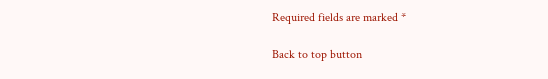Required fields are marked *

Back to top button